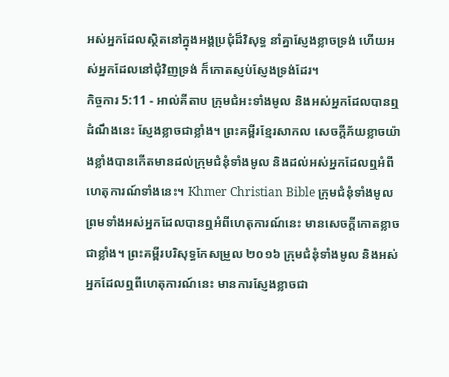អស់អ្នកដែលស្ថិតនៅក្នុងអង្គប្រជុំដ៏វិសុទ្ធ នាំគ្នាស្ញែងខ្លាចទ្រង់ ហើយអស់អ្នកដែលនៅជុំវិញទ្រង់ ក៏កោតស្ញប់ស្ញែងទ្រង់ដែរ។
កិច្ចការ 5:11 - អាល់គីតាប ក្រុមជំអះទាំងមូល និងអស់អ្នកដែលបានឮដំណឹងនេះ ស្ញែងខ្លាចជាខ្លាំង។ ព្រះគម្ពីរខ្មែរសាកល សេចក្ដីភ័យខ្លាចយ៉ាងខ្លាំងបានកើតមានដល់ក្រុមជំនុំទាំងមូល និងដល់អស់អ្នកដែលឮអំពីហេតុការណ៍ទាំងនេះ។ Khmer Christian Bible ក្រុមជំនុំទាំងមូល ព្រមទាំងអស់អ្នកដែលបានឮអំពីហេតុការណ៍នេះ មានសេចក្ដីកោតខ្លាចជាខ្លាំង។ ព្រះគម្ពីរបរិសុទ្ធកែសម្រួល ២០១៦ ក្រុមជំនុំទាំងមូល និងអស់អ្នកដែលឮពីហេតុការណ៍នេះ មានការស្ញែងខ្លាចជា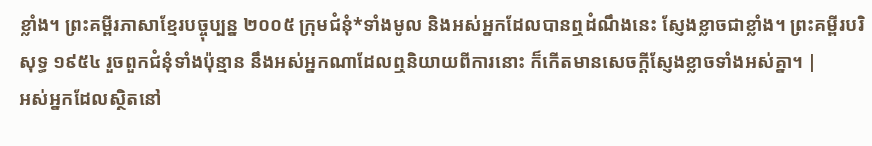ខ្លាំង។ ព្រះគម្ពីរភាសាខ្មែរបច្ចុប្បន្ន ២០០៥ ក្រុមជំនុំ*ទាំងមូល និងអស់អ្នកដែលបានឮដំណឹងនេះ ស្ញែងខ្លាចជាខ្លាំង។ ព្រះគម្ពីរបរិសុទ្ធ ១៩៥៤ រួចពួកជំនុំទាំងប៉ុន្មាន នឹងអស់អ្នកណាដែលឮនិយាយពីការនោះ ក៏កើតមានសេចក្ដីស្ញែងខ្លាចទាំងអស់គ្នា។ |
អស់អ្នកដែលស្ថិតនៅ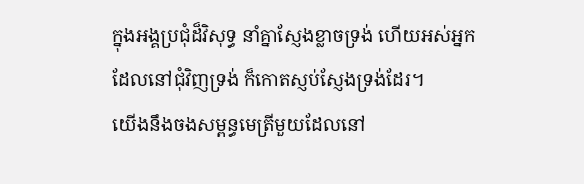ក្នុងអង្គប្រជុំដ៏វិសុទ្ធ នាំគ្នាស្ញែងខ្លាចទ្រង់ ហើយអស់អ្នកដែលនៅជុំវិញទ្រង់ ក៏កោតស្ញប់ស្ញែងទ្រង់ដែរ។
យើងនឹងចងសម្ពន្ធមេត្រីមួយដែលនៅ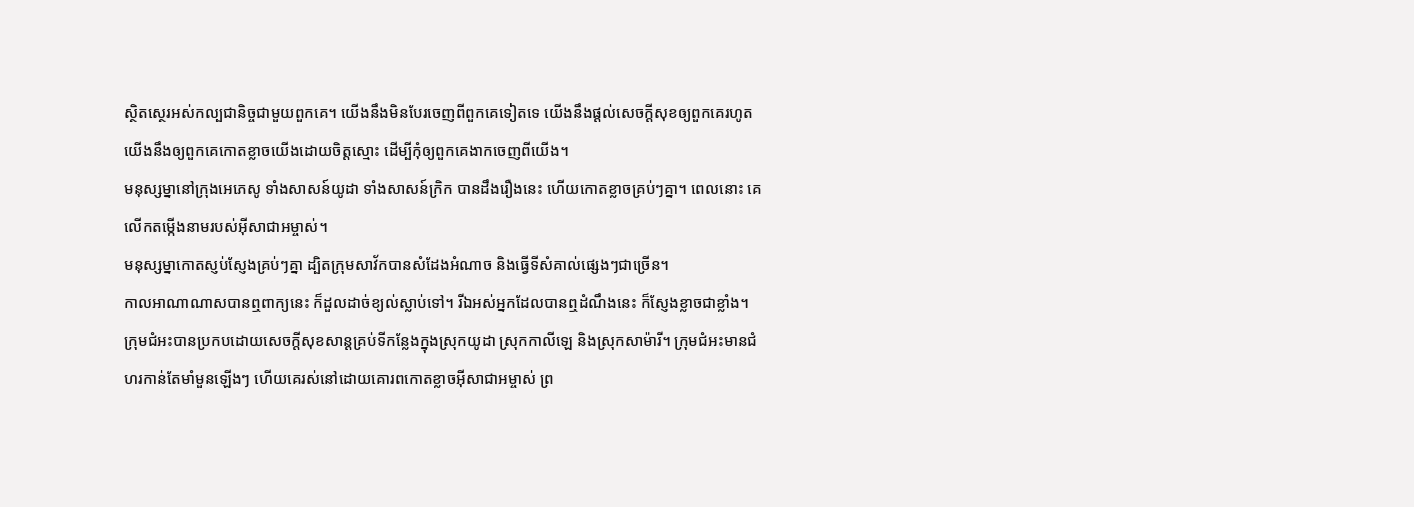ស្ថិតស្ថេរអស់កល្បជានិច្ចជាមួយពួកគេ។ យើងនឹងមិនបែរចេញពីពួកគេទៀតទេ យើងនឹងផ្ដល់សេចក្ដីសុខឲ្យពួកគេរហូត យើងនឹងឲ្យពួកគេកោតខ្លាចយើងដោយចិត្តស្មោះ ដើម្បីកុំឲ្យពួកគេងាកចេញពីយើង។
មនុស្សម្នានៅក្រុងអេភេសូ ទាំងសាសន៍យូដា ទាំងសាសន៍ក្រិក បានដឹងរឿងនេះ ហើយកោតខ្លាចគ្រប់ៗគ្នា។ ពេលនោះ គេលើកតម្កើងនាមរបស់អ៊ីសាជាអម្ចាស់។
មនុស្សម្នាកោតស្ញប់ស្ញែងគ្រប់ៗគ្នា ដ្បិតក្រុមសាវ័កបានសំដែងអំណាច និងធ្វើទីសំគាល់ផ្សេងៗជាច្រើន។
កាលអាណាណាសបានឮពាក្យនេះ ក៏ដួលដាច់ខ្យល់ស្លាប់ទៅ។ រីឯអស់អ្នកដែលបានឮដំណឹងនេះ ក៏ស្ញែងខ្លាចជាខ្លាំង។
ក្រុមជំអះបានប្រកបដោយសេចក្ដីសុខសាន្ដគ្រប់ទីកន្លែងក្នុងស្រុកយូដា ស្រុកកាលីឡេ និងស្រុកសាម៉ារី។ ក្រុមជំអះមានជំហរកាន់តែមាំមួនឡើងៗ ហើយគេរស់នៅដោយគោរពកោតខ្លាចអ៊ីសាជាអម្ចាស់ ព្រ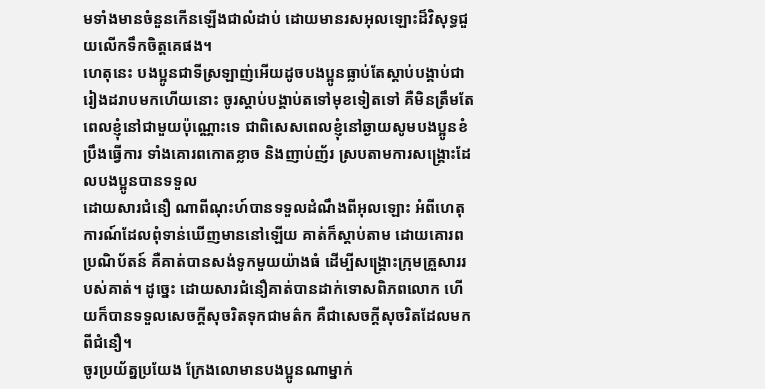មទាំងមានចំនួនកើនឡើងជាលំដាប់ ដោយមានរសអុលឡោះដ៏វិសុទ្ធជួយលើកទឹកចិត្ដគេផង។
ហេតុនេះ បងប្អូនជាទីស្រឡាញ់អើយដូចបងប្អូនធ្លាប់តែស្ដាប់បង្គាប់ជារៀងដរាបមកហើយនោះ ចូរស្ដាប់បង្គាប់តទៅមុខទៀតទៅ គឺមិនត្រឹមតែពេលខ្ញុំនៅជាមួយប៉ុណ្ណោះទេ ជាពិសេសពេលខ្ញុំនៅឆ្ងាយសូមបងប្អូនខំប្រឹងធ្វើការ ទាំងគោរពកោតខ្លាច និងញាប់ញ័រ ស្របតាមការសង្គ្រោះដែលបងប្អូនបានទទួល
ដោយសារជំនឿ ណាពីណុះហ៍បានទទួលដំណឹងពីអុលឡោះ អំពីហេតុការណ៍ដែលពុំទាន់ឃើញមាននៅឡើយ គាត់ក៏ស្ដាប់តាម ដោយគោរពប្រណិប័តន៍ គឺគាត់បានសង់ទូកមួយយ៉ាងធំ ដើម្បីសង្គ្រោះក្រុមគ្រួសាររបស់គាត់។ ដូច្នេះ ដោយសារជំនឿគាត់បានដាក់ទោសពិភពលោក ហើយក៏បានទទួលសេចក្ដីសុចរិតទុកជាមត៌ក គឺជាសេចក្ដីសុចរិតដែលមកពីជំនឿ។
ចូរប្រយ័ត្នប្រយែង ក្រែងលោមានបងប្អូនណាម្នាក់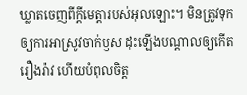ឃ្លាតចេញពីក្តីមេត្តារបស់អុលឡោះ។ មិនត្រូវទុកឲ្យការអាស្រូវចាក់ឫស ដុះឡើងបណ្ដាលឲ្យកើតរឿងរ៉ាវ ហើយបំពុលចិត្ដ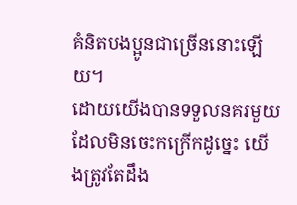គំនិតបងប្អូនជាច្រើននោះឡើយ។
ដោយយើងបានទទួលនគរមួយដែលមិនចេះកក្រើកដូច្នេះ យើងត្រូវតែដឹង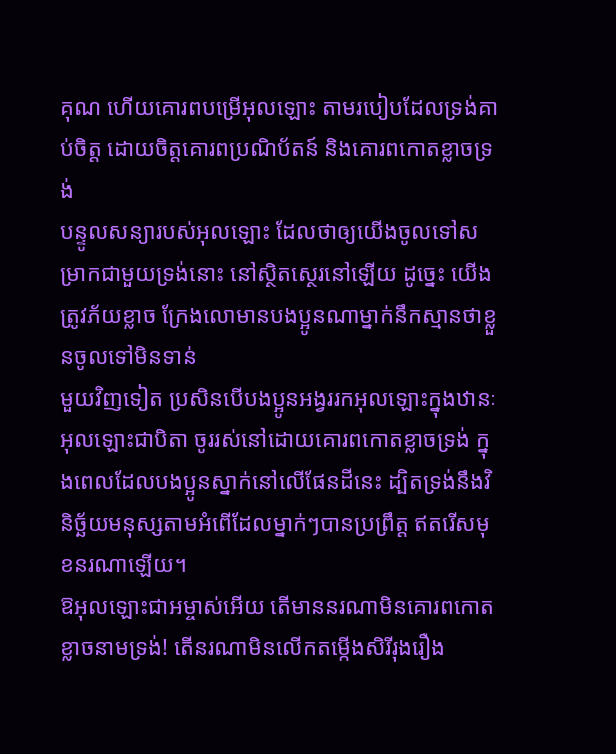គុណ ហើយគោរពបម្រើអុលឡោះ តាមរបៀបដែលទ្រង់គាប់ចិត្ត ដោយចិត្ដគោរពប្រណិប័តន៍ និងគោរពកោតខ្លាចទ្រង់
បន្ទូលសន្យារបស់អុលឡោះ ដែលថាឲ្យយើងចូលទៅសម្រាកជាមួយទ្រង់នោះ នៅស្ថិតស្ថេរនៅឡើយ ដូច្នេះ យើងត្រូវភ័យខ្លាច ក្រែងលោមានបងប្អូនណាម្នាក់នឹកស្មានថាខ្លួនចូលទៅមិនទាន់
មួយវិញទៀត ប្រសិនបើបងប្អូនអង្វររកអុលឡោះក្នុងឋានៈអុលឡោះជាបិតា ចូររស់នៅដោយគោរពកោតខ្លាចទ្រង់ ក្នុងពេលដែលបងប្អូនស្នាក់នៅលើផែនដីនេះ ដ្បិតទ្រង់នឹងវិនិច្ឆ័យមនុស្សតាមអំពើដែលម្នាក់ៗបានប្រព្រឹត្ដ ឥតរើសមុខនរណាឡើយ។
ឱអុលឡោះជាអម្ចាស់អើយ តើមាននរណាមិនគោរពកោតខ្លាចនាមទ្រង់! តើនរណាមិនលើកតម្កើងសិរីរុងរឿង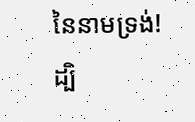នៃនាមទ្រង់! ដ្បិ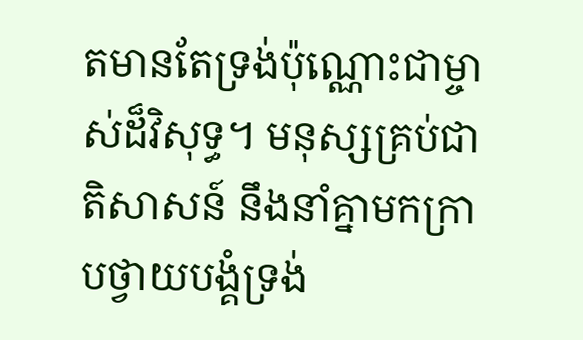តមានតែទ្រង់ប៉ុណ្ណោះជាម្ចាស់ដ៏វិសុទ្ធ។ មនុស្សគ្រប់ជាតិសាសន៍ នឹងនាំគ្នាមកក្រាបថ្វាយបង្គំទ្រង់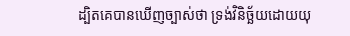ដ្បិតគេបានឃើញច្បាស់ថា ទ្រង់វិនិច្ឆ័យដោយយុ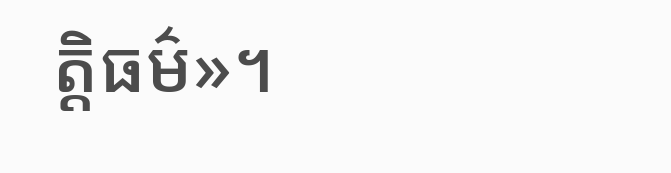ត្ដិធម៌»។